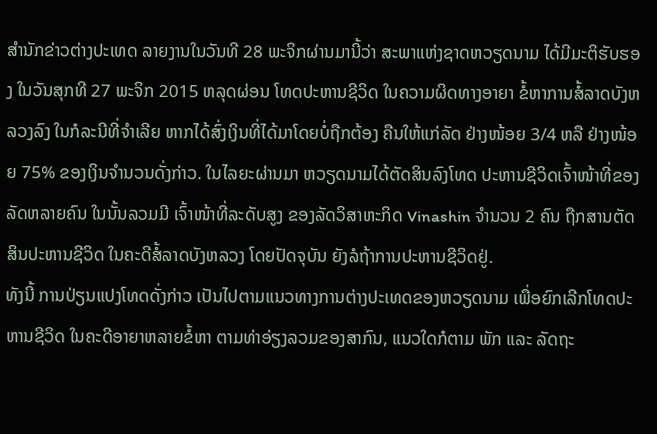ສຳນັກຂ່າວຕ່າງປະເທດ ລາຍງານໃນວັນທີ 28 ພະຈິກຜ່ານມານີ້ວ່າ ສະພາແຫ່ງຊາດຫວຽດນາມ ໄດ້ມີມະຕິຮັບຮອງ ໃນວັນສຸກທີ 27 ພະຈິກ 2015 ຫລຸດຜ່ອນ ໂທດປະຫານຊີວິດ ໃນຄວາມຜິດທາງອາຍາ ຂໍ້ຫາການສໍ້ລາດບັງຫລວງລົງ ໃນກໍລະນີທີ່ຈຳເລີຍ ຫາກໄດ້ສົ່ງເງິນທີ່ໄດ້ມາໂດຍບໍ່ຖືກຕ້ອງ ຄືນໃຫ້ແກ່ລັດ ຢ່າງໜ້ອຍ 3/4 ຫລື ຢ່າງໜ້ອຍ 75% ຂອງເງິນຈຳນວນດັ່ງກ່າວ. ໃນໄລຍະຜ່ານມາ ຫວຽດນາມໄດ້ຕັດສິນລົງໂທດ ປະຫານຊີວິດເຈົ້າໜ້າທີ່ຂອງລັດຫລາຍຄົນ ໃນນັ້ນລວມມີ ເຈົ້າໜ້າທີ່ລະດັບສູງ ຂອງລັດວິສາຫະກິດ Vinashin ຈຳນວນ 2 ຄົນ ຖືກສານຕັດສິນປະຫານຊີວິດ ໃນຄະດີສໍ້ລາດບັງຫລວງ ໂດຍປັດຈຸບັນ ຍັງລໍຖ້າການປະຫານຊີວິດຢູ່.
ທັງນີ້ ການປ່ຽນແປງໂທດດັ່ງກ່າວ ເປັນໄປຕາມແນວທາງການຕ່າງປະເທດຂອງຫວຽດນາມ ເພື່ອຍົກເລີກໂທດປະຫານຊີວິດ ໃນຄະດີອາຍາຫລາຍຂໍ້ຫາ ຕາມທ່າອ່ຽງລວມຂອງສາກົນ, ແນວໃດກໍຕາມ ພັກ ແລະ ລັດຖະ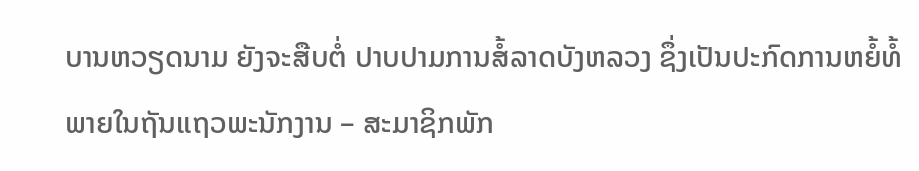ບານຫວຽດນາມ ຍັງຈະສືບຕໍ່ ປາບປາມການສໍ້ລາດບັງຫລວງ ຊຶ່ງເປັນປະກົດການຫຍໍ້ທໍ້ ພາຍໃນຖັນແຖວພະນັກງານ – ສະມາຊິກພັກ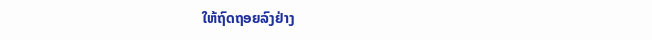ໃຫ້ຖົດຖອຍລົງຢ່າງ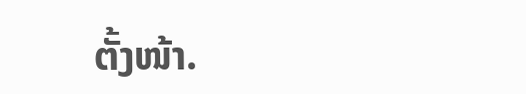ຕັ້ງໜ້າ.